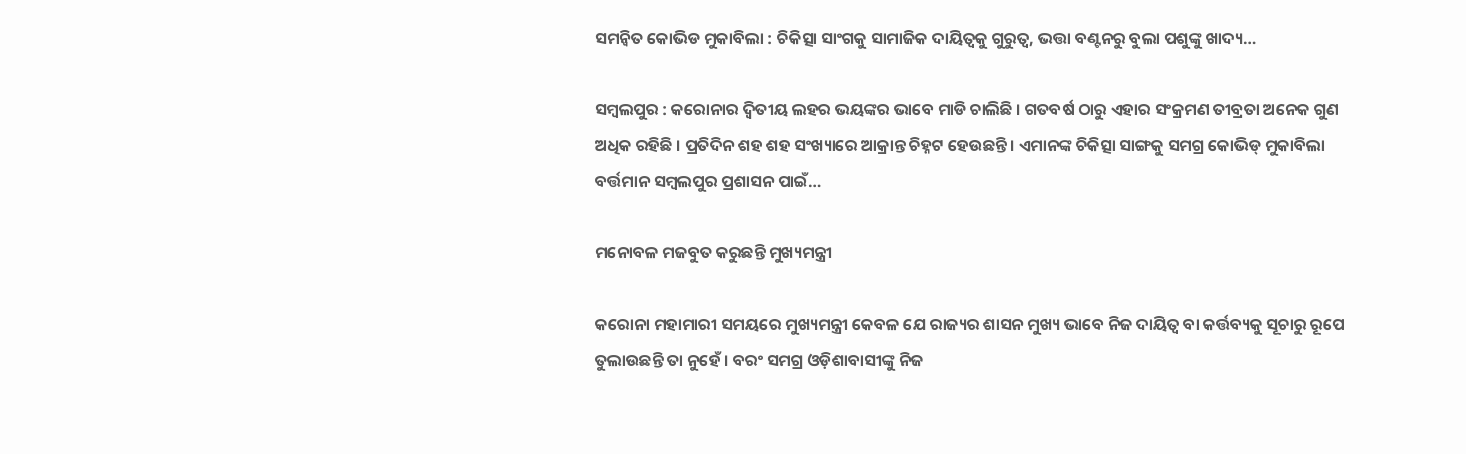ସମନ୍ୱିତ କୋଭିଡ ମୁକାବିଲା : ଚିକିତ୍ସା ସାଂଗକୁ ସାମାଜିକ ଦାୟିତ୍ୱକୁ ଗୁରୁତ୍ୱ, ଭତ୍ତା ବଣ୍ଟନରୁ ବୁଲା ପଶୁଙ୍କୁ ଖାଦ୍ୟ…

ସମ୍ବଲପୁର : କରୋନାର ଦ୍ବିତୀୟ ଲହର ଭୟଙ୍କର ଭାବେ ମାଡି ଚାଲିଛି । ଗତବର୍ଷ ଠାରୁ ଏହାର ସଂକ୍ରମଣ ତୀବ୍ରତା ଅନେକ ଗୁଣ ଅଧିକ ରହିଛି । ପ୍ରତିଦିନ ଶହ ଶହ ସଂଖ୍ୟାରେ ଆକ୍ରାନ୍ତ ଚିହ୍ନଟ ହେଉଛନ୍ତି । ଏମାନଙ୍କ ଚିକିତ୍ସା ସାଙ୍ଗକୁ ସମଗ୍ର କୋଭିଡ୍ ମୁକାବିଲା ବର୍ତ୍ତମାନ ସମ୍ବଲପୁର ପ୍ରଶାସନ ପାଇଁ…

ମନୋବଳ ମଜବୁତ କରୁଛନ୍ତି ମୁଖ୍ୟମନ୍ତ୍ରୀ

କରୋନା ମହାମାରୀ ସମୟରେ ମୁଖ୍ୟମନ୍ତ୍ରୀ କେବଳ ଯେ ରାଜ୍ୟର ଶାସନ ମୁଖ୍ୟ ଭାବେ ନିଜ ଦାୟିତ୍ବ ବା କର୍ତ୍ତବ୍ୟକୁ ସୂଚାରୁ ରୂପେ ତୁଲାଉଛନ୍ତି ତା ନୁହେଁ । ବରଂ ସମଗ୍ର ଓଡ଼ିଶାବାସୀଙ୍କୁ ନିଜ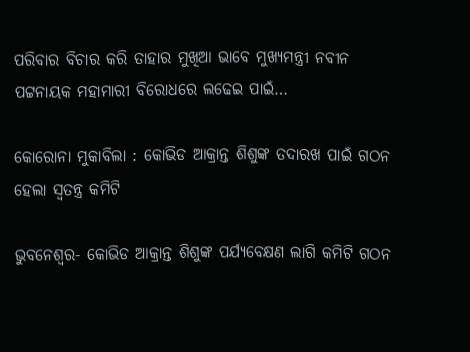ପରିବାର ବିଚାର କରି ତାହାର ମୁଖିଆ ଭାବେ ମୁଖ୍ୟମନ୍ତ୍ରୀ ନବୀନ ପଟ୍ଟନାୟକ ମହାମାରୀ ବିରୋଧରେ ଲଢେଇ ପାଇଁ…

କୋରୋନା ମୁକାବିଲା : କୋଭିଡ ଆକ୍ରାନ୍ତ ଶିଶୁଙ୍କ ତଦାରଖ ପାଇଁ ଗଠନ ହେଲା ସ୍ୱତନ୍ତ୍ର କମିଟି

ଭୁବନେଶ୍ୱର- କୋଭିଡ ଆକ୍ରାନ୍ତ ଶିଶୁଙ୍କ ପର୍ଯ୍ୟବେକ୍ଷଣ ଲାଗି କମିଟି ଗଠନ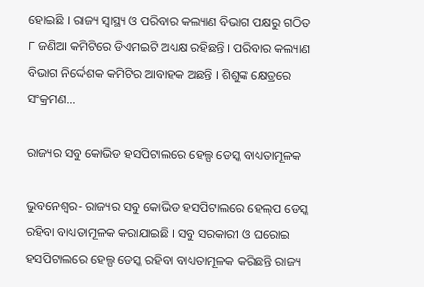ହୋଇଛି । ରାଜ୍ୟ ସ୍ୱାସ୍ଥ୍ୟ ଓ ପରିବାର କଲ୍ୟାଣ ବିଭାଗ ପକ୍ଷରୁ ଗଠିତ ୮ ଜଣିଆ କମିଟିରେ ଡିଏମଇଟି ଅଧ୍ୟକ୍ଷ ରହିଛନ୍ତି । ପରିବାର କଲ୍ୟାଣ ବିଭାଗ ନିର୍ଦ୍ଦେଶକ କମିଟିର ଆବାହକ ଅଛନ୍ତି । ଶିଶୁଙ୍କ କ୍ଷେତ୍ରରେ ସଂକ୍ରମଣ…

ରାଜ୍ୟର ସବୁ କୋଭିଡ ହସପିଟାଲରେ ହେଲ୍ପ ଡେସ୍କ ବାଧ୍ୟତାମୂଳକ

ଭୁବନେଶ୍ୱର- ରାଜ୍ୟର ସବୁ କୋଭିଡ ହସପିଟାଲରେ ହେଲ୍‌ପ ଡେସ୍କ ରହିବା ବାଧ୍ୟତାମୂଳକ କରାଯାଇଛି । ସବୁ ସରକାରୀ ଓ ଘରୋଇ ହସପିଟାଲରେ ହେଲ୍ପ ଡେସ୍କ ରହିବା ବାଧ୍ୟତାମୂଳକ କରିଛନ୍ତି ରାଜ୍ୟ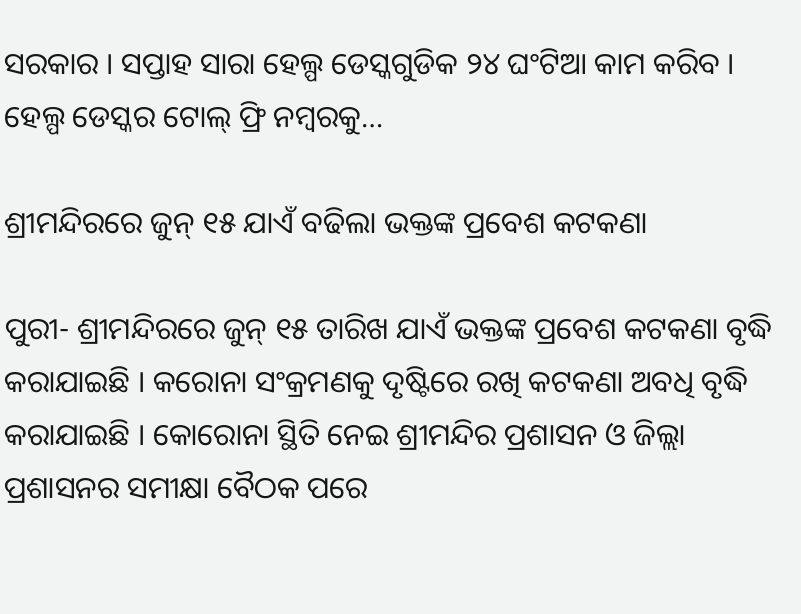ସରକାର । ସପ୍ତାହ ସାରା ହେଲ୍ପ ଡେସ୍କଗୁଡିକ ୨୪ ଘଂଟିଆ କାମ କରିବ । ହେଲ୍ପ ଡେସ୍କର ଟୋଲ୍ ଫ୍ରି ନମ୍ବରକୁ…

ଶ୍ରୀମନ୍ଦିରରେ ଜୁନ୍ ୧୫ ଯାଏଁ ବଢିଲା ଭକ୍ତଙ୍କ ପ୍ରବେଶ କଟକଣା

ପୁରୀ- ଶ୍ରୀମନ୍ଦିରରେ ଜୁନ୍ ୧୫ ତାରିଖ ଯାଏଁ ଭକ୍ତଙ୍କ ପ୍ରବେଶ କଟକଣା ବୃଦ୍ଧି କରାଯାଇଛି । କରୋନା ସଂକ୍ରମଣକୁ ଦୃଷ୍ଟିରେ ରଖି କଟକଣା ଅବଧି ବୃଦ୍ଧି କରାଯାଇଛି । କୋରୋନା ସ୍ଥିତି ନେଇ ଶ୍ରୀମନ୍ଦିର ପ୍ରଶାସନ ଓ ଜିଲ୍ଲା ପ୍ରଶାସନର ସମୀକ୍ଷା ବୈଠକ ପରେ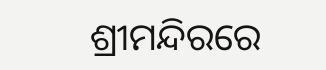ଶ୍ରୀମନ୍ଦିରରେ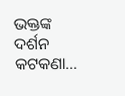ଭକ୍ତଙ୍କ ଦର୍ଶନ କଟକଣା…